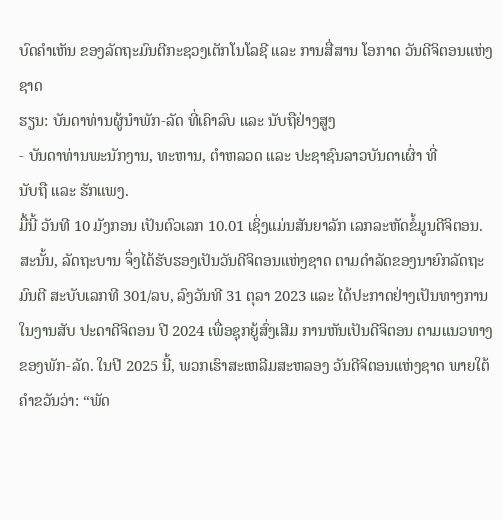ບົດຄຳເຫັນ ຂອງລັດຖະມົນຕີກະຊວງເຕັກໂນໂລຊີ ແລະ ການສື່ສານ ໂອກາດ ວັນດີຈິຕອນແຫ່ງຊາດ
ຮຽນ: ບັນດາທ່ານຜູ້ນຳພັກ-ລັດ ທີ່ເຄົາລົບ ແລະ ນັບຖືຢ່າງສູງ
- ບັນດາທ່ານພະນັກງານ, ທະຫານ, ຕໍາຫລວດ ແລະ ປະຊາຊົນລາວບັນດາເຜົ່າ ທີ່
ນັບຖື ແລະ ຮັກແພງ.
ມື້ນີ້ ວັນທີ 10 ມັງກອນ ເປັນຕົວເລກ 10.01 ເຊິ່ງແມ່ນສັນຍາລັກ ເລກລະຫັດຂໍ້ມູນດີຈິຕອນ. ສະນັ້ນ, ລັດຖະບານ ຈຶ່ງໄດ້ຮັບຮອງເປັນວັນດີຈິຕອນແຫ່ງຊາດ ຕາມດຳລັດຂອງນາຍົກລັດຖະມົນຕີ ສະບັບເລກທີ 301/ລບ, ລົງວັນທີ 31 ຕຸລາ 2023 ແລະ ໄດ້ປະກາດຢ່າງເປັນທາງການ ໃນງານສັບ ປະດາດີຈິຕອນ ປີ 2024 ເພື່ອຊຸກຍູ້ສົ່ງເສີມ ການຫັນເປັນດີຈິຕອນ ຕາມແນວທາງ ຂອງພັກ-ລັດ. ໃນປີ 2025 ນີ້, ພວກເຮົາສະເຫລີມສະຫລອງ ວັນດີຈິຕອນແຫ່ງຊາດ ພາຍໃຕ້ຄຳຂວັນວ່າ: “ພັດ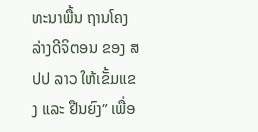ທະນາພື້ນ ຖານໂຄງລ່າງດີຈິຕອນ ຂອງ ສປປ ລາວ ໃຫ້ເຂັ້ມແຂງ ແລະ ຢືນຍົງ” ເພື່ອ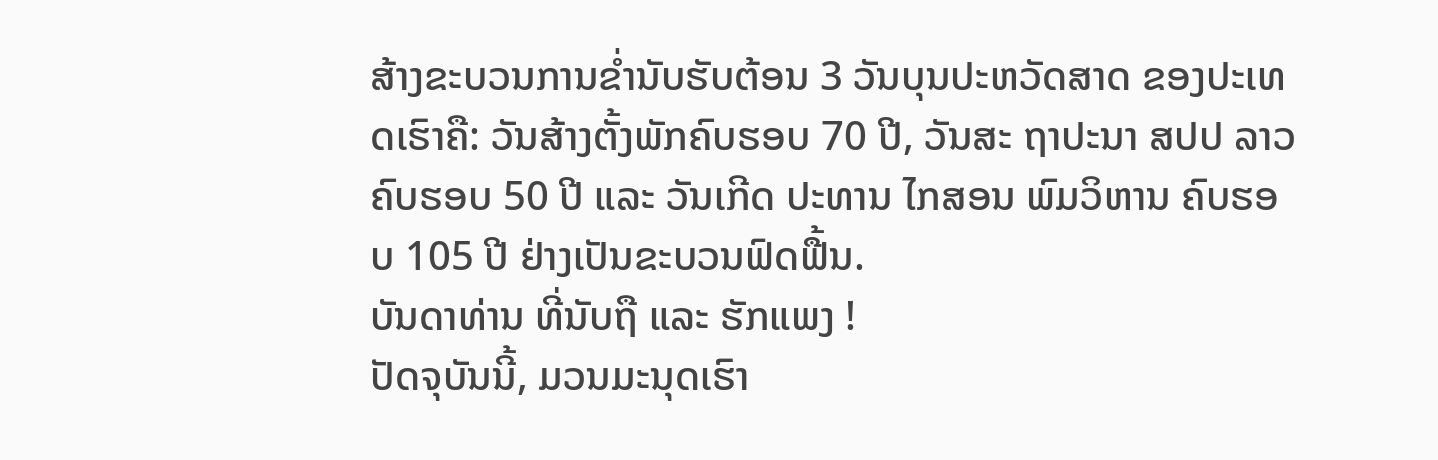ສ້າງຂະບວນການຂໍ່ານັບຮັບຕ້ອນ 3 ວັນບຸນປະຫວັດສາດ ຂອງປະເທດເຮົາຄື: ວັນສ້າງຕັ້ງພັກຄົບຮອບ 70 ປີ, ວັນສະ ຖາປະນາ ສປປ ລາວ ຄົບຮອບ 50 ປີ ແລະ ວັນເກີດ ປະທານ ໄກສອນ ພົມວິຫານ ຄົບຮອບ 105 ປີ ຢ່າງເປັນຂະບວນຟົດຟື້ນ.
ບັນດາທ່ານ ທີ່ນັບຖື ແລະ ຮັກແພງ !
ປັດຈຸບັນນີ້, ມວນມະນຸດເຮົາ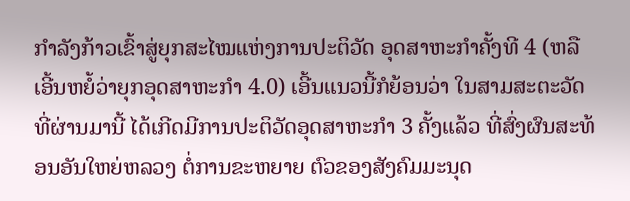ກໍາລັງກ້າວເຂົ້າສູ່ຍຸກສະໄໝແຫ່ງການປະຕິວັດ ອຸດສາຫະກຳຄັ້ງທີ 4 (ຫລື ເອີ້ນຫຍໍ້ວ່າຍຸກອຸດສາຫະກໍາ 4.0) ເອີ້ນແນວນີ້ກໍຍ້ອນວ່າ ໃນສາມສະຕະວັດທີ່ຜ່ານມານີ້ ໄດ້ເກີດມີການປະຕິວັດອຸດສາຫະກຳ 3 ຄັ້ງແລ້ວ ທີ່ສົ່ງຜົນສະທ້ອນອັນໃຫຍ່ຫລວງ ຕໍ່ການຂະຫຍາຍ ຕົວຂອງສັງຄົມມະນຸດ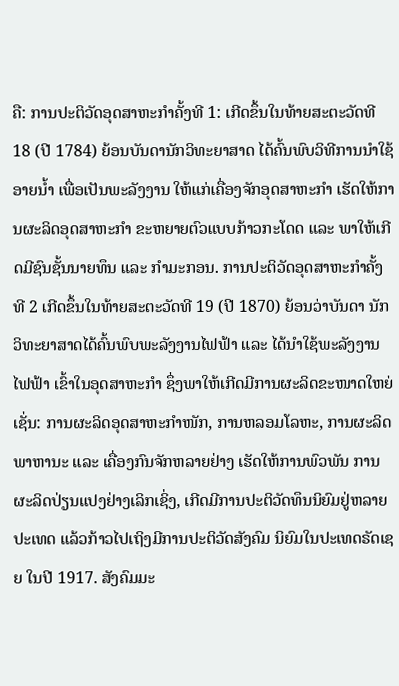ຄື: ການປະຕິວັດອຸດສາຫະກຳຄັ້ງທີ 1: ເກີດຂຶ້ນໃນທ້າຍສະຕະວັດທີ 18 (ປີ 1784) ຍ້ອນບັນດານັກວິທະຍາສາດ ໄດ້ຄົ້ນພົບວິທີການນໍາໃຊ້ອາຍນໍ້າ ເພື່ອເປັນພະລັງງານ ໃຫ້ແກ່ເຄື່ອງຈັກອຸດສາຫະກຳ ເຮັດໃຫ້ການຜະລິດອຸດສາຫະກຳ ຂະຫຍາຍຕົວແບບກ້າວກະໂດດ ແລະ ພາໃຫ້ເກີດມີຊົນຊັ້ນນາຍທຶນ ແລະ ກຳມະກອນ. ການປະຕິວັດອຸດສາຫະກຳຄັ້ງທີ 2 ເກີດຂຶ້ນໃນທ້າຍສະຕະວັດທີ 19 (ປີ 1870) ຍ້ອນວ່າບັນດາ ນັກວິທະຍາສາດໄດ້ຄົ້ນພົບພະລັງງານໄຟຟ້າ ແລະ ໄດ້ນໍາໃຊ້ພະລັງງານໄຟຟ້າ ເຂົ້າໃນອຸດສາຫະກຳ ຊຶ່ງພາໃຫ້ເກີດມີການຜະລິດຂະໜາດໃຫຍ່ ເຊັ່ນ: ການຜະລິດອຸດສາຫະກຳໜັກ, ການຫລອມໂລຫະ, ການຜະລິດພາຫານະ ແລະ ເຄື່ອງກົນຈັກຫລາຍຢ່າງ ເຮັດໃຫ້ການພົວພັນ ການຜະລິດປ່ຽນແປງຢ່າງເລິກເຊິ່ງ, ເກີດມີການປະຕິວັດທຶນນິຍົມຢູ່ຫລາຍປະເທດ ແລ້ວກ້າວໄປເຖິງມີການປະຕິວັດສັງຄົມ ນິຍົມໃນປະເທດຣັດເຊຍ ໃນປີ 1917. ສັງຄົມມະ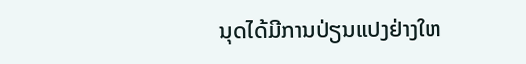ນຸດໄດ້ມີການປ່ຽນແປງຢ່າງໃຫ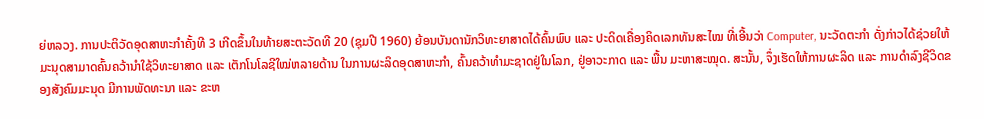ຍ່ຫລວງ. ການປະຕິວັດອຸດສາຫະກຳຄັ້ງທີ 3 ເກີດຂຶ້ນໃນທ້າຍສະຕະວັດທີ 20 (ຊຸມປີ 1960) ຍ້ອນບັນດານັກວິທະຍາສາດໄດ້ຄົ້ນພົບ ແລະ ປະດິດເຄື່ອງຄິດເລກທັນສະໄໝ ທີ່ເອີ້ນວ່າ Computer, ນະວັດຕະກຳ ດັ່ງກ່າວໄດ້ຊ່ວຍໃຫ້ມະນຸດສາມາດຄົ້ນຄວ້ານໍາໃຊ້ວິທະຍາສາດ ແລະ ເຕັກໂນໂລຊີໃໝ່ຫລາຍດ້ານ ໃນການຜະລິດອຸດສາຫະກຳ, ຄົ້ນຄວ້າທຳມະຊາດຢູ່ໃນໂລກ, ຢູ່ອາວະກາດ ແລະ ພື້ນ ມະຫາສະໝຸດ. ສະນັ້ນ, ຈຶ່ງເຮັດໃຫ້ການຜະລິດ ແລະ ການດຳລົງຊີວິດຂອງສັງຄົມມະນຸດ ມີການພັດທະນາ ແລະ ຂະຫ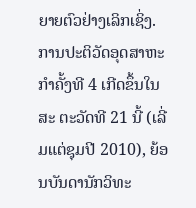ຍາຍຕົວຢ່າງເລິກເຊິ່ງ. ການປະຕິວັດອຸດສາຫະກຳຄັ້ງທີ 4 ເກີດຂຶ້ນໃນສະ ຕະວັດທີ 21 ນີ້ (ເລີ່ມແຕ່ຊຸມປີ 2010), ຍ້ອນບັນດານັກວິທະ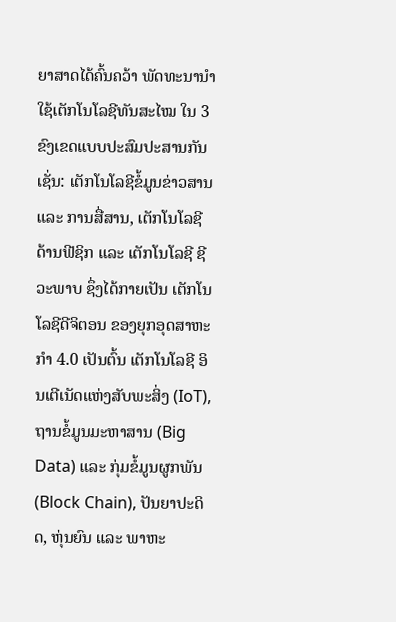ຍາສາດໄດ້ຄົ້ນຄວ້າ ພັດທະນານໍາໃຊ້ເຕັກໂນໂລຊີທັນສະໄໝ ໃນ 3 ຂົງເຂດແບບປະສົມປະສານກັນ ເຊັ່ນ: ເຕັກໂນໂລຊີຂໍ້ມູນຂ່າວສານ ແລະ ການສື່ສານ, ເຕັກໂນໂລຊີດ້ານຟີຊິກ ແລະ ເຕັກໂນໂລຊີ ຊີວະພາບ ຊຶ່ງໄດ້ກາຍເປັນ ເຕັກໂນໂລຊີດີຈິຕອນ ຂອງຍຸກອຸດສາຫະກຳ 4.0 ເປັນຕົ້ນ ເຕັກໂນໂລຊີ ອິນເຕີເນັດແຫ່ງສັບພະສິ່ງ (IoT), ຖານຂໍ້ມູນມະຫາສານ (Big Data) ແລະ ກຸ່ມຂໍ້ມູນຜູກພັນ (Block Chain), ປັນຍາປະດິດ, ຫຸ່ນຍົນ ແລະ ພາຫະ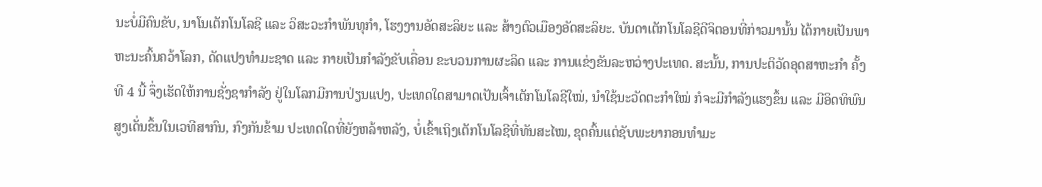ນະບໍ່ມີຄົນຂັບ, ນາໂນເຕັກໂນໂລຊີ ແລະ ວິສະວະກຳພັນທຸກຳ, ໂຮງງານອັດສະລິຍະ ແລະ ສ້າງຕົວເມືອງອັດສະລິຍະ. ບັນດາເຕັກໂນໂລຊີດີຈິຕອນທີ່ກ່າວມານັ້ນ ໄດ້ກາຍເປັນພາຫະນະຄົ້ນຄວ້າໂລກ, ດັດແປງທຳມະຊາດ ແລະ ກາຍເປັນກຳລັງຂັບເຄື່ອນ ຂະບວນການຜະລິດ ແລະ ການແຂ່ງຂັນລະຫວ່າງປະເທດ. ສະນັ້ນ, ການປະຕິວັດອຸດສາຫະກຳ ຄັ້ງທີ 4 ນີ້ ຈຶ່ງເຮັດໃຫ້ການຊັ່ງຊາກຳລັງ ຢູ່ໃນໂລກມີການປ່ຽນແປງ, ປະເທດໃດສາມາດເປັນເຈົ້າເຕັກໂນໂລຊີໃໝ່, ນຳໃຊ້ນະວັດຕະກຳໃໝ່ ກໍຈະມີກຳລັງແຮງຂຶ້ນ ແລະ ມີອິດທິພົນສູງເດັ່ນຂຶ້ນໃນເວທີສາກົນ, ກົງກັນຂ້າມ ປະເທດໃດທີ່ຍັງຫລ້າຫລັງ, ບໍ່ເຂົ້າເຖິງເຕັກໂນໂລຊີທີ່ທັນສະໄໝ, ຂຸດຄົ້ນແຕ່ຊັບພະຍາກອນທຳມະ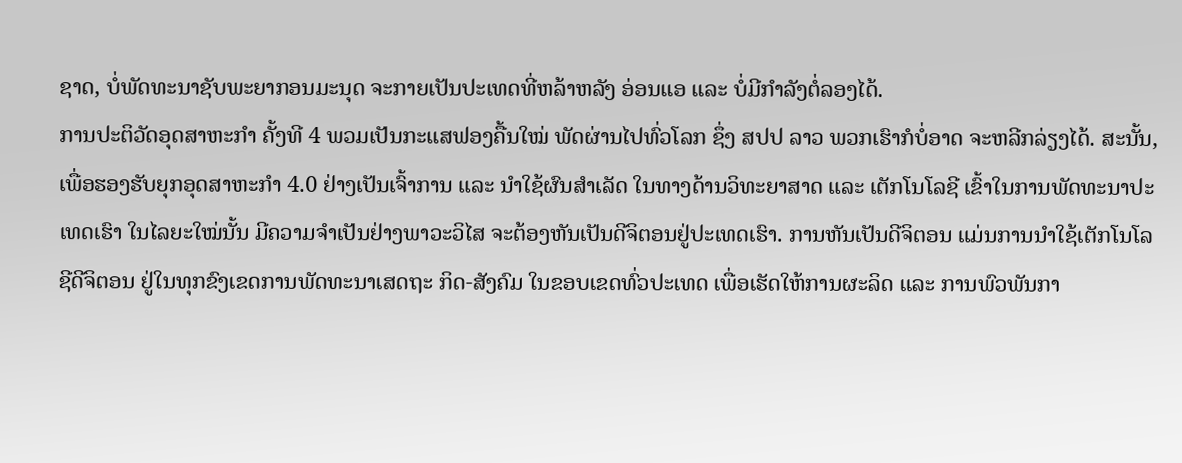ຊາດ, ບໍ່ພັດທະນາຊັບພະຍາກອນມະນຸດ ຈະກາຍເປັນປະເທດທີ່ຫລ້າຫລັງ ອ່ອນແອ ແລະ ບໍ່ມີກຳລັງຕໍ່ລອງໄດ້.
ການປະຕິວັດອຸດສາຫະກຳ ຄັ້ງທີ 4 ພວມເປັນກະແສຟອງຄື້ນໃໝ່ ພັດຜ່ານໄປທົ່ວໂລກ ຊຶ່ງ ສປປ ລາວ ພວກເຮົາກໍບໍ່ອາດ ຈະຫລີກລ່ຽງໄດ້. ສະນັ້ນ, ເພື່ອຮອງຮັບຍຸກອຸດສາຫະກຳ 4.0 ຢ່າງເປັນເຈົ້າການ ແລະ ນໍາໃຊ້ຜົນສໍາເລັດ ໃນທາງດ້ານວິທະຍາສາດ ແລະ ເຕັກໂນໂລຊີ ເຂົ້າໃນການພັດທະນາປະເທດເຮົາ ໃນໄລຍະໃໝ່ນັ້ນ ມີຄວາມຈໍາເປັນຢ່າງພາວະວິໄສ ຈະຕ້ອງຫັນເປັນດີຈິຕອນຢູ່ປະເທດເຮົາ. ການຫັນເປັນດີຈິຕອນ ແມ່ນການນຳໃຊ້ເຕັກໂນໂລຊີດີຈິຕອນ ຢູ່ໃນທຸກຂົງເຂດການພັດທະນາເສດຖະ ກິດ-ສັງຄົມ ໃນຂອບເຂດທົ່ວປະເທດ ເພື່ອເຮັດໃຫ້ການຜະລິດ ແລະ ການພົວພັນກາ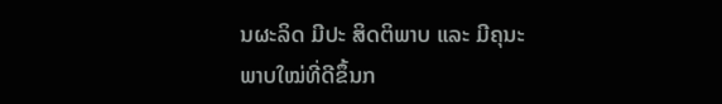ນຜະລິດ ມີປະ ສິດຕິພາບ ແລະ ມີຄຸນະພາບໃໝ່ທີ່ດີຂຶ້ນກ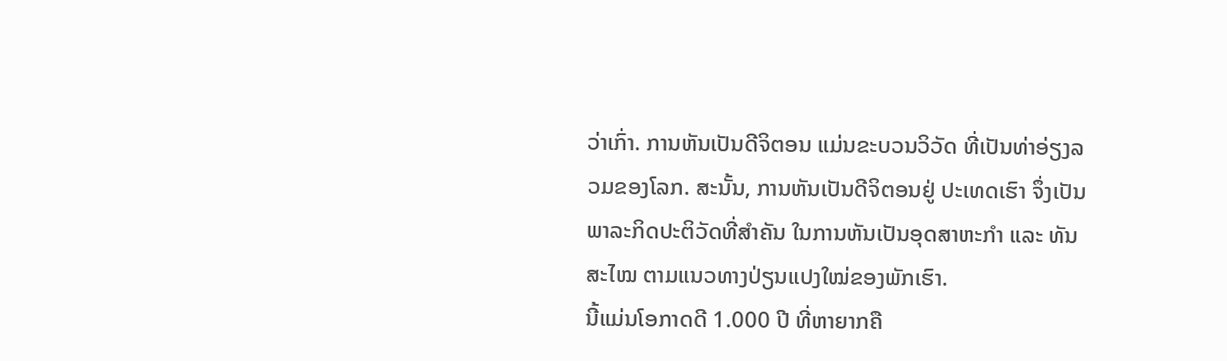ວ່າເກົ່າ. ການຫັນເປັນດີຈິຕອນ ແມ່ນຂະບວນວິວັດ ທີ່ເປັນທ່າອ່ຽງລວມຂອງໂລກ. ສະນັ້ນ, ການຫັນເປັນດີຈິຕອນຢູ່ ປະເທດເຮົາ ຈຶ່ງເປັນພາລະກິດປະຕິວັດທີ່ສໍາຄັນ ໃນການຫັນເປັນອຸດສາຫະກຳ ແລະ ທັນສະໄໝ ຕາມແນວທາງປ່ຽນແປງໃໝ່ຂອງພັກເຮົາ.
ນີ້ແມ່ນໂອກາດດີ 1.000 ປີ ທີ່ຫາຍາກຄື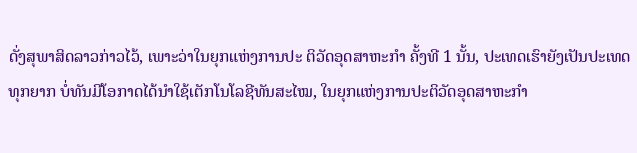ດັ່ງສຸພາສິດລາວກ່າວໄວ້, ເພາະວ່າໃນຍຸກແຫ່ງການປະ ຕິວັດອຸດສາຫະກຳ ຄັ້ງທີ 1 ນັ້ນ, ປະເທດເຮົາຍັງເປັນປະເທດ ທຸກຍາກ ບໍ່ທັນມີໂອກາດໄດ້ນໍາໃຊ້ເຕັກໂນໂລຊີທັນສະໄໝ, ໃນຍຸກແຫ່ງການປະຕິວັດອຸດສາຫະກຳ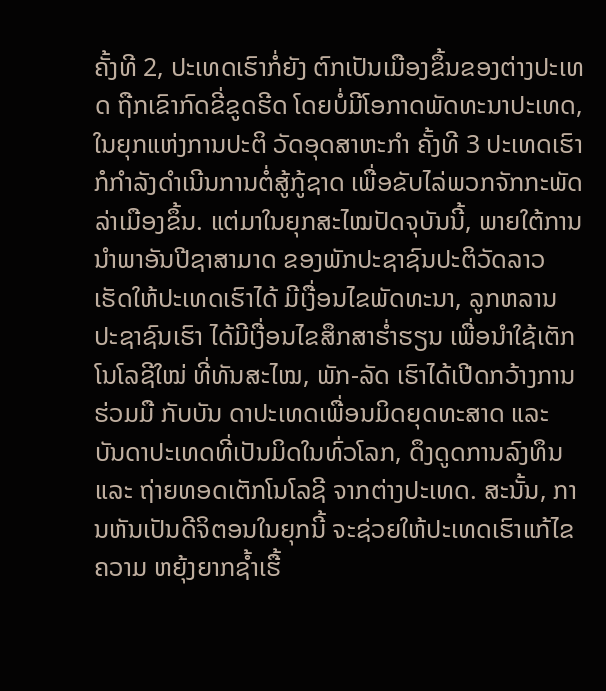ຄັ້ງທີ 2, ປະເທດເຮົາກໍ່ຍັງ ຕົກເປັນເມືອງຂຶ້ນຂອງຕ່າງປະເທດ ຖືກເຂົາກົດຂີ່ຂູດຮີດ ໂດຍບໍ່ມີໂອກາດພັດທະນາປະເທດ, ໃນຍຸກແຫ່ງການປະຕິ ວັດອຸດສາຫະກຳ ຄັ້ງທີ 3 ປະເທດເຮົາກໍກຳລັງດຳເນີນການຕໍ່ສູ້ກູ້ຊາດ ເພື່ອຂັບໄລ່ພວກຈັກກະພັດລ່າເມືອງຂຶ້ນ. ແຕ່ມາໃນຍຸກສະໄໝປັດຈຸບັນນີ້, ພາຍໃຕ້ການນໍາພາອັນປີຊາສາມາດ ຂອງພັກປະຊາຊົນປະຕິວັດລາວ ເຮັດໃຫ້ປະເທດເຮົາໄດ້ ມີເງື່ອນໄຂພັດທະນາ, ລູກຫລານ ປະຊາຊົນເຮົາ ໄດ້ມີເງື່ອນໄຂສຶກສາຮໍ່າຮຽນ ເພື່ອນຳໃຊ້ເຕັກໂນໂລຊີໃໝ່ ທີ່ທັນສະໄໝ, ພັກ-ລັດ ເຮົາໄດ້ເປີດກວ້າງການຮ່ວມມື ກັບບັນ ດາປະເທດເພື່ອນມິດຍຸດທະສາດ ແລະ ບັນດາປະເທດທີ່ເປັນມິດໃນທົ່ວໂລກ, ດຶງດູດການລົງທຶນ ແລະ ຖ່າຍທອດເຕັກໂນໂລຊີ ຈາກຕ່າງປະເທດ. ສະນັ້ນ, ການຫັນເປັນດີຈິຕອນໃນຍຸກນີ້ ຈະຊ່ວຍໃຫ້ປະເທດເຮົາແກ້ໄຂຄວາມ ຫຍຸ້ງຍາກຊໍ້າເຮື້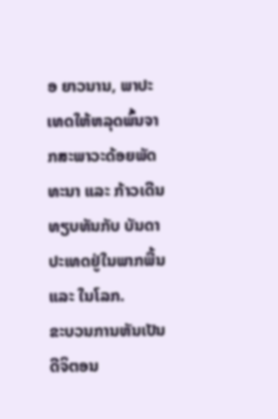ອ ຍາວນານ, ພາປະເທດໃຫ້ຫລຸດພົ້ນຈາກສະພາວະດ້ອຍພັດທະນາ ແລະ ກ້າວເດີນທຽບທັນກັບ ບັນດາປະເທດຢູ່ໃນພາກພື້ນ ແລະ ໃນໂລກ.
ຂະບວນການຫັນເປັນດີຈິຕອນ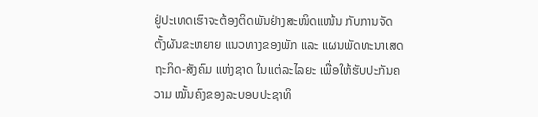ຢູ່ປະເທດເຮົາຈະຕ້ອງຕິດພັນຢ່າງສະໜິດແໜ້ນ ກັບການຈັດ ຕັ້ງຜັນຂະຫຍາຍ ແນວທາງຂອງພັກ ແລະ ແຜນພັດທະນາເສດຖະກິດ-ສັງຄົມ ແຫ່ງຊາດ ໃນແຕ່ລະໄລຍະ ເພື່ອໃຫ້ຮັບປະກັນຄວາມ ໝັ້ນຄົງຂອງລະບອບປະຊາທິ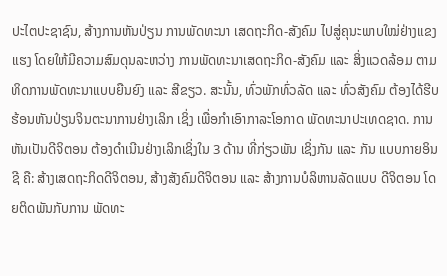ປະໄຕປະຊາຊົນ, ສ້າງການຫັນປ່ຽນ ການພັດທະນາ ເສດຖະກິດ-ສັງຄົມ ໄປສູ່ຄຸນະພາບໃໝ່ຢ່າງແຂງແຮງ ໂດຍໃຫ້ມີຄວາມສົມດຸນລະຫວ່າງ ການພັດທະນາເສດຖະກິດ-ສັງຄົມ ແລະ ສິ່ງແວດລ້ອມ ຕາມທິດການພັດທະນາແບບຍືນຍົງ ແລະ ສີຂຽວ. ສະນັ້ນ, ທົ່ວພັກທົ່ວລັດ ແລະ ທົ່ວສັງຄົມ ຕ້ອງໄດ້ຮີບຮ້ອນຫັນປ່ຽນຈິນຕະນາການຢ່າງເລິກ ເຊິ່ງ ເພື່ອກຳເອົາກາລະໂອກາດ ພັດທະນາປະເທດຊາດ. ການຫັນເປັນດີຈິຕອນ ຕ້ອງດໍາເນີນຢ່າງເລິກເຊິ່ງໃນ 3 ດ້ານ ທີ່ກ່ຽວພັນ ເຊິ່ງກັນ ແລະ ກັນ ແບບກາຍອິນຊີ ຄື: ສ້າງເສດຖະກິດດີຈິຕອນ, ສ້າງສັງຄົມດີຈິຕອນ ແລະ ສ້າງການບໍລິຫານລັດແບບ ດີຈິຕອນ ໂດຍຕິດພັນກັບການ ພັດທະ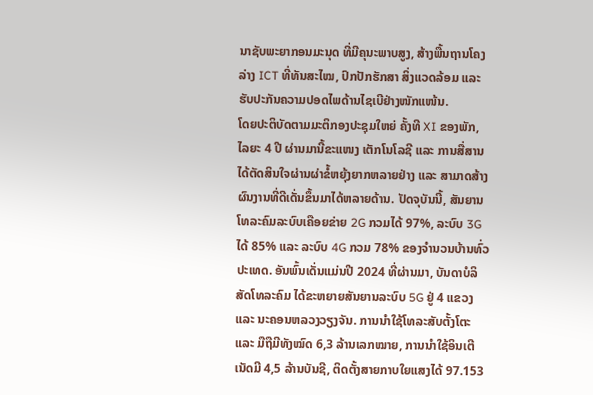ນາຊັບພະຍາກອນມະນຸດ ທີ່ມີຄຸນະພາບສູງ, ສ້າງພື້ນຖານໂຄງລ່າງ ICT ທີ່ທັນສະໄໝ, ປົກປັກຮັກສາ ສິ່ງແວດລ້ອມ ແລະ ຮັບປະກັນຄວາມປອດໄພດ້ານໄຊເບີຢ່າງໜັກແໜ້ນ.
ໂດຍປະຕິບັດຕາມມະຕິກອງປະຊຸມໃຫຍ່ ຄັ້ງທີ XI ຂອງພັກ, ໄລຍະ 4 ປີ ຜ່ານມານີ້ຂະແໜງ ເຕັກໂນໂລຊີ ແລະ ການສື່ສານ ໄດ້ຕັດສິນໃຈຜ່ານຜ່າຂໍ້ຫຍຸ້ງຍາກຫລາຍຢ່າງ ແລະ ສາມາດສ້າງຜົນງານທີ່ດີເດັ່ນຂຶ້ນມາໄດ້ຫລາຍດ້ານ. ປັດຈຸບັນນີ້, ສັນຍານໂທລະຄົມລະບົບເຄືອຍຂ່າຍ 2G ກວມໄດ້ 97%, ລະບົບ 3G ໄດ້ 85% ແລະ ລະບົບ 4G ກວມ 78% ຂອງຈໍານວນບ້ານທົ່ວປະເທດ. ອັນພົ້ນເດັ່ນແມ່ນປີ 2024 ທີ່ຜ່ານມາ, ບັນດາບໍລິສັດໂທລະຄົມ ໄດ້ຂະຫຍາຍສັນຍານລະບົບ 5G ຢູ່ 4 ແຂວງ ແລະ ນະຄອນຫລວງວຽງຈັນ. ການນຳໃຊ້ໂທລະສັບຕັ້ງໂຕະ ແລະ ມືຖືມີທັງໝົດ 6,3 ລ້ານເລກໝາຍ, ການນຳໃຊ້ອິນເຕີເນັດມີ 4,5 ລ້ານບັນຊີ, ຕິດຕັ້ງສາຍກາບໃຍແສງໄດ້ 97.153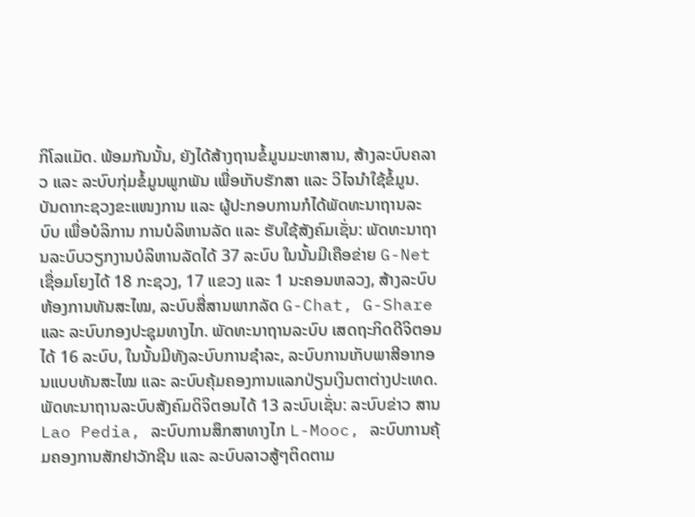ກິໂລແມັດ. ພ້ອມກັນນັ້ນ, ຍັງໄດ້ສ້າງຖານຂໍ້ມູນມະຫາສານ, ສ້າງລະບົບຄລາວ ແລະ ລະບົບກຸ່ມຂໍ້ມູນພູກພັນ ເພື່ອເກັບຮັກສາ ແລະ ວິໄຈນຳໃຊ້ຂໍ້ມູນ. ບັນດາກະຊວງຂະແໜງການ ແລະ ຜູ້ປະກອບການກໍໄດ້ພັດທະນາຖານລະບົບ ເພື່ອບໍລິການ ການບໍລິຫານລັດ ແລະ ຮັບໃຊ້ສັງຄົມເຊັ່ນ: ພັດທະນາຖານລະບົບວຽກງານບໍລິຫານລັດໄດ້ 37 ລະບົບ ໃນນັ້ນມີເຄືອຂ່າຍ G-Net ເຊື່ອມໂຍງໄດ້ 18 ກະຊວງ, 17 ແຂວງ ແລະ 1 ນະຄອນຫລວງ, ສ້າງລະບົບຫ້ອງການທັນສະໄໝ, ລະບົບສື່ສານພາກລັດ G-Chat, G-Share ແລະ ລະບົບກອງປະຊຸມທາງໄກ. ພັດທະນາຖານລະບົບ ເສດຖະກິດດີຈິຕອນ ໄດ້ 16 ລະບົບ, ໃນນັ້ນມີທັງລະບົບການຊຳລະ, ລະບົບການເກັບພາສີອາກອນແບບທັນສະໄໝ ແລະ ລະບົບຄຸ້ມຄອງການແລກປ່ຽນເງິນຕາຕ່າງປະເທດ. ພັດທະນາຖານລະບົບສັງຄົມດິຈິຕອນໄດ້ 13 ລະບົບເຊັ່ນ: ລະບົບຂ່າວ ສານ Lao Pedia, ລະບົບການສຶກສາທາງໄກ L-Mooc, ລະບົບການຄຸ້ມຄອງການສັກຢາວັກຊີນ ແລະ ລະບົບລາວສູ້ໆຕິດຕາມ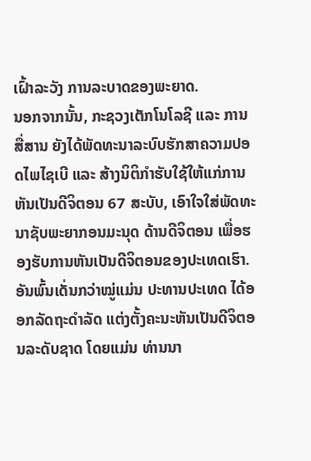ເຝົ້າລະວັງ ການລະບາດຂອງພະຍາດ.
ນອກຈາກນັ້ນ, ກະຊວງເຕັກໂນໂລຊີ ແລະ ການສື່ສານ ຍັງໄດ້ພັດທະນາລະບົບຮັກສາຄວາມປອດໄພໄຊເບີ ແລະ ສ້າງນິຕິກຳຮັບໃຊ້ໃຫ້ແກ່ການຫັນເປັນດີຈິຕອນ 67 ສະບັບ, ເອົາໃຈໃສ່ພັດທະນາຊັບພະຍາກອນມະນຸດ ດ້ານດີຈິຕອນ ເພື່ອຮອງຮັບການຫັນເປັນດີຈິຕອນຂອງປະເທດເຮົາ. ອັນພົ້ນເດັ່ນກວ່າໝູ່ແມ່ນ ປະທານປະເທດ ໄດ້ອອກລັດຖະດຳລັດ ແຕ່ງຕັ້ງຄະນະຫັນເປັນດີຈິຕອນລະດັບຊາດ ໂດຍແມ່ນ ທ່ານນາ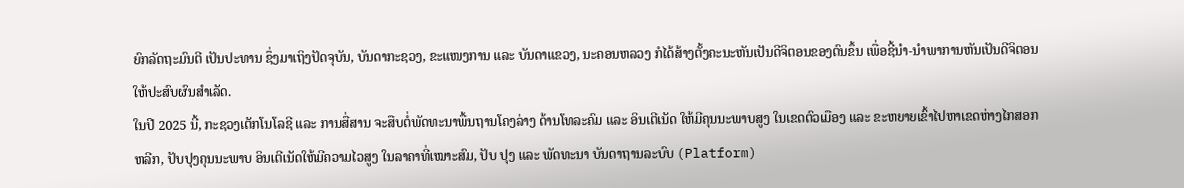ຍົກລັດຖະມົນຕີ ເປັນປະທານ ຊຶ່ງມາເຖິງປັດຈຸບັນ, ບັນດາກະຊວງ, ຂະແໜງການ ແລະ ບັນດາແຂວງ, ນະຄອນຫລວງ ກໍໄດ້ສ້າງຕັ້ງຄະນະຫັນເປັນດີຈິຕອນຂອງຕົນຂຶ້ນ ເພື່ອຊີ້ນຳ-ນຳພາການຫັນເປັນດີຈິຕອນ ໃຫ້ປະສົບຜົນສໍາເລັດ.
ໃນປີ 2025 ນີ້, ກະຊວງເຕັກໂນໂລຊີ ແລະ ການສື່ສານ ຈະສືບຕໍ່ພັດທະນາພື້ນຖານໂຄງລ່າງ ດ້ານໂທລະຄົມ ແລະ ອິນເຕີເນັດ ໃຫ້ມີຄຸນນະພາບສູງ ໃນເຂດຕົວເມືອງ ແລະ ຂະຫຍາຍເຂົ້າໄປຫາເຂດຫ່າງໄກສອກຫລີກ, ປັບປຸງຄຸນນະພາບ ອິນເຕີເນັດໃຫ້ມີຄວາມໄວສູງ ໃນລາຄາທີ່ເໝາະສົມ, ປັບ ປຸງ ແລະ ພັດທະນາ ບັນດາຖານລະບົບ (Platform)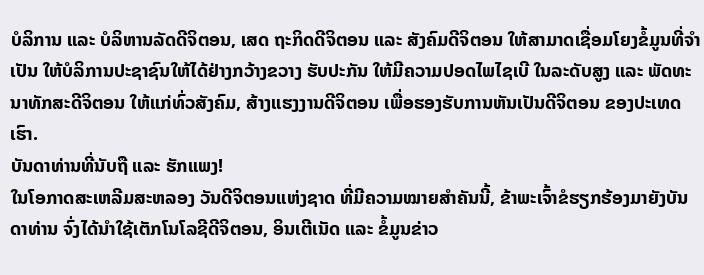ບໍລິການ ແລະ ບໍລິຫານລັດດີຈິຕອນ, ເສດ ຖະກິດດີຈິຕອນ ແລະ ສັງຄົມດີຈິຕອນ ໃຫ້ສາມາດເຊື່ອມໂຍງຂໍ້ມູນທີ່ຈໍາເປັນ ໃຫ້ບໍລິການປະຊາຊົນໃຫ້ໄດ້ຢ່າງກວ້າງຂວາງ ຮັບປະກັນ ໃຫ້ມີຄວາມປອດໄພໄຊເບີ ໃນລະດັບສູງ ແລະ ພັດທະນາທັກສະດີຈິຕອນ ໃຫ້ແກ່ທົ່ວສັງຄົມ, ສ້າງແຮງງານດີຈິຕອນ ເພື່ອຮອງຮັບການຫັນເປັນດີຈິຕອນ ຂອງປະເທດເຮົາ.
ບັນດາທ່ານທີ່ນັບຖື ແລະ ຮັກແພງ!
ໃນໂອກາດສະເຫລີມສະຫລອງ ວັນດີຈິຕອນແຫ່ງຊາດ ທີ່ມີຄວາມໝາຍສຳຄັນນີ້, ຂ້າພະເຈົ້າຂໍຮຽກຮ້ອງມາຍັງບັນດາທ່ານ ຈົ່ງໄດ້ນຳໃຊ້ເຕັກໂນໂລຊີດີຈິຕອນ, ອິນເຕີເນັດ ແລະ ຂໍ້ມູນຂ່າວ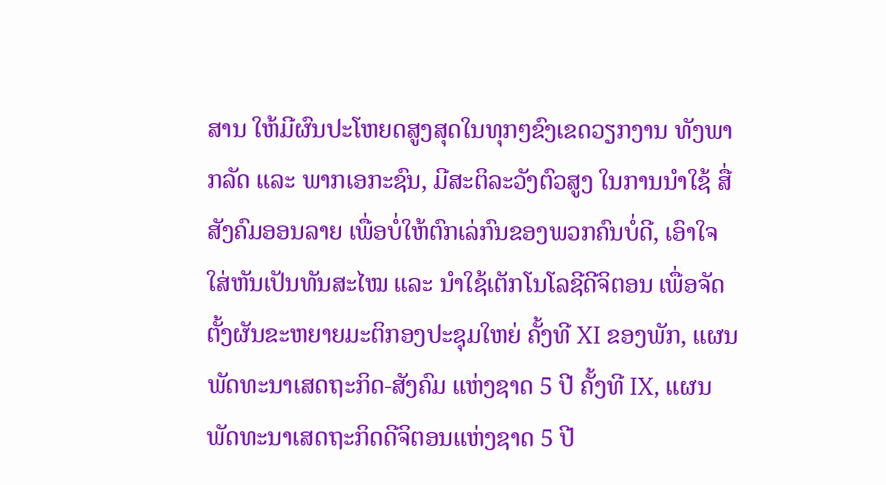ສານ ໃຫ້ມີຜົນປະໂຫຍດສູງສຸດໃນທຸກໆຂົງເຂດວຽກງານ ທັງພາກລັດ ແລະ ພາກເອກະຊົນ, ມີສະຕິລະວັງຕົວສູງ ໃນການນຳໃຊ້ ສື່ສັງຄົມອອນລາຍ ເພື່ອບໍ່ໃຫ້ຕົກເລ່ກົນຂອງພວກຄົນບໍ່ດີ, ເອົາໃຈໃສ່ຫັນເປັນທັນສະໄໝ ແລະ ນຳໃຊ້ເຕັກໂນໂລຊີດີຈິຕອນ ເພື່ອຈັດຕັ້ງຜັນຂະຫຍາຍມະຕິກອງປະຊຸມໃຫຍ່ ຄັ້ງທີ XI ຂອງພັກ, ແຜນພັດທະນາເສດຖະກິດ-ສັງຄົມ ແຫ່ງຊາດ 5 ປີ ຄັ້ງທີ IX, ແຜນພັດທະນາເສດຖະກິດດີຈິຕອນແຫ່ງຊາດ 5 ປີ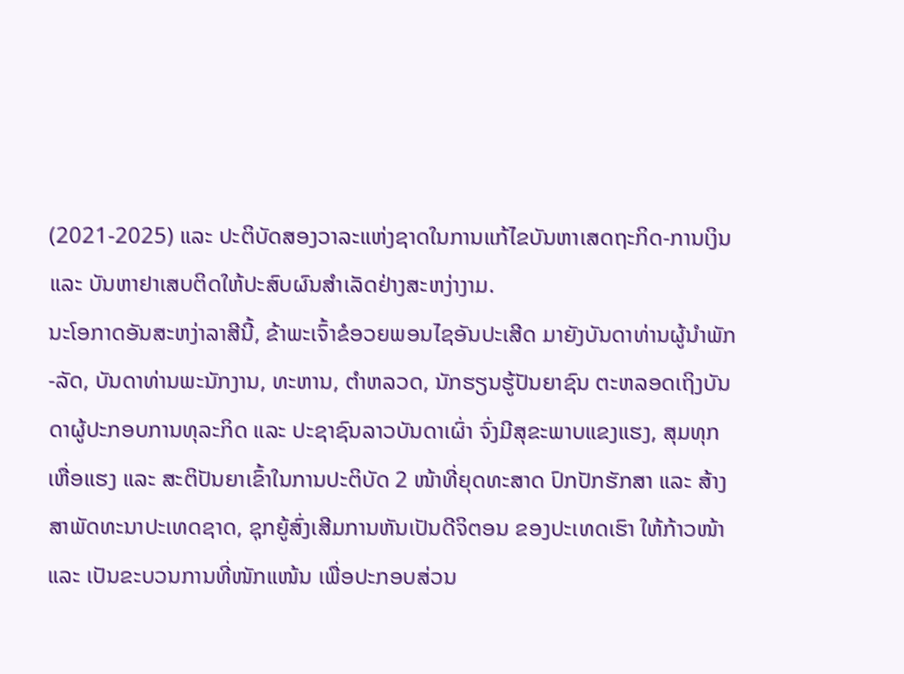(2021-2025) ແລະ ປະຕິບັດສອງວາລະແຫ່ງຊາດໃນການແກ້ໄຂບັນຫາເສດຖະກິດ-ການເງິນ ແລະ ບັນຫາຢາເສບຕິດໃຫ້ປະສົບຜົນສຳເລັດຢ່າງສະຫງ່າງາມ.
ນະໂອກາດອັນສະຫງ່າລາສີນີ້, ຂ້າພະເຈົ້າຂໍອວຍພອນໄຊອັນປະເສີດ ມາຍັງບັນດາທ່ານຜູ້ນໍາພັກ-ລັດ, ບັນດາທ່ານພະນັກງານ, ທະຫານ, ຕຳຫລວດ, ນັກຮຽນຮູ້ປັນຍາຊົນ ຕະຫລອດເຖິງບັນດາຜູ້ປະກອບການທຸລະກິດ ແລະ ປະຊາຊົນລາວບັນດາເຜົ່າ ຈົ່ງມີສຸຂະພາບແຂງແຮງ, ສຸມທຸກເຫື່ອແຮງ ແລະ ສະຕິປັນຍາເຂົ້າໃນການປະຕິບັດ 2 ໜ້າທີ່ຍຸດທະສາດ ປົກປັກຮັກສາ ແລະ ສ້າງສາພັດທະນາປະເທດຊາດ, ຊຸກຍູ້ສົ່ງເສີມການຫັນເປັນດີຈິຕອນ ຂອງປະເທດເຮົາ ໃຫ້ກ້າວໜ້າ ແລະ ເປັນຂະບວນການທີ່ໜັກແໜ້ນ ເພື່ອປະກອບສ່ວນ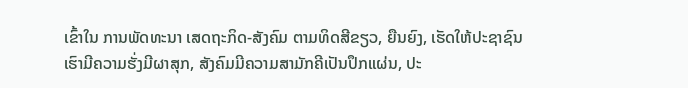ເຂົ້າໃນ ການພັດທະນາ ເສດຖະກິດ-ສັງຄົມ ຕາມທິດສີຂຽວ, ຍືນຍົງ, ເຮັດໃຫ້ປະຊາຊົນ ເຮົາມີຄວາມຮັ່ງມີຜາສຸກ, ສັງຄົມມີຄວາມສາມັກຄີເປັນປຶກແຜ່ນ, ປະ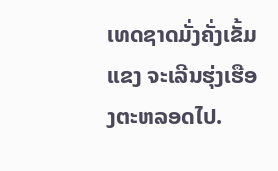ເທດຊາດມັ່ງຄັ່ງເຂັ້ມແຂງ ຈະເລີນຮຸ່ງເຮືອງຕະຫລອດໄປ.